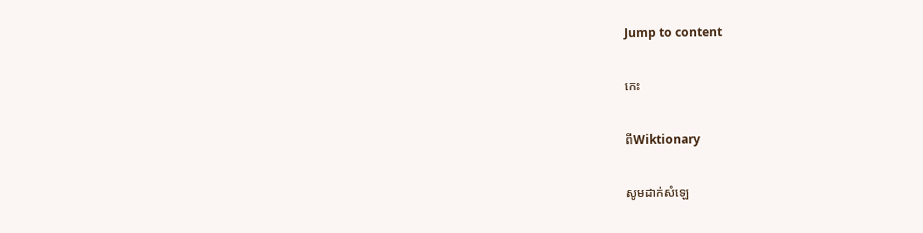Jump to content

កេះ

ពីWiktionary

សូមដាក់សំឡេ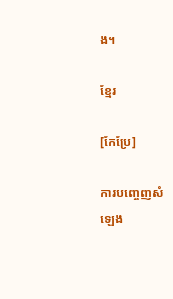ង។

ខ្មែរ

[កែប្រែ]

ការបញ្ចេញសំឡេង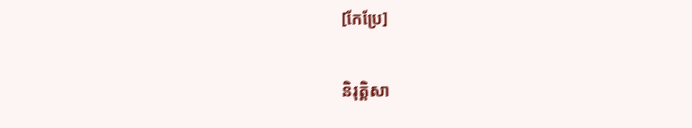[កែប្រែ]

និរុត្តិសា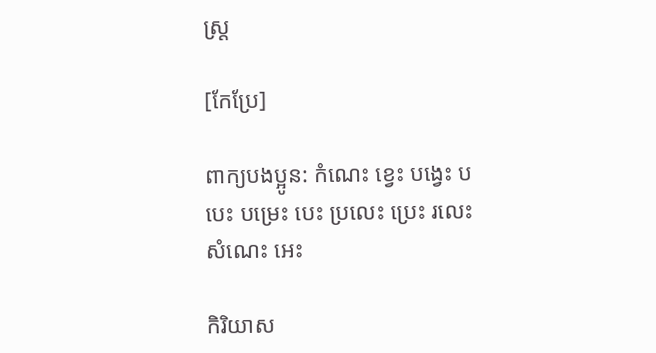ស្ត្រ

[កែប្រែ]

ពាក្យបងប្អូន: កំណេះ ខ្វេះ បង្វេះ បបេះ បម្រេះ បេះ ប្រលេះ ប្រេះ រលេះ សំណេះ អេះ

កិរិយាស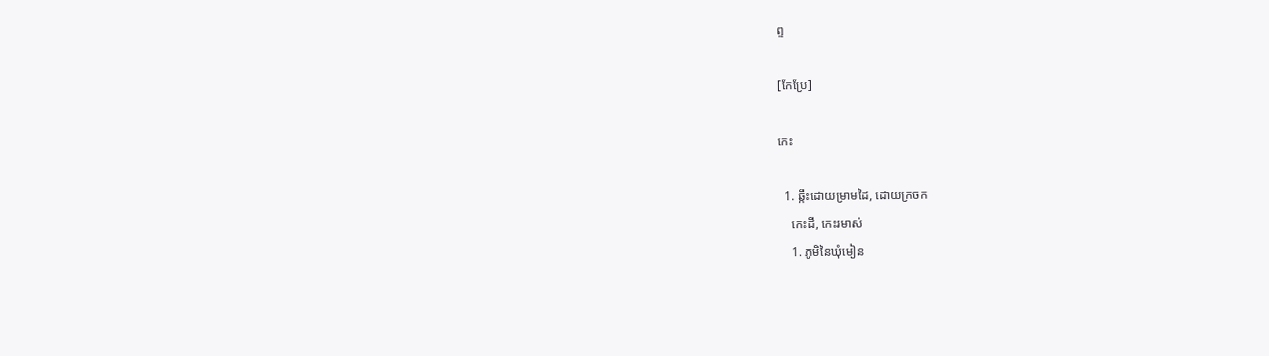ព្ទ

[កែប្រែ]

កេះ

  1. ឆ្កឹះដោយម្រាមដៃ, ដោយក្រចក
    កេះដី, កេះរមាស់
    1. ភូមិនៃឃុំមៀន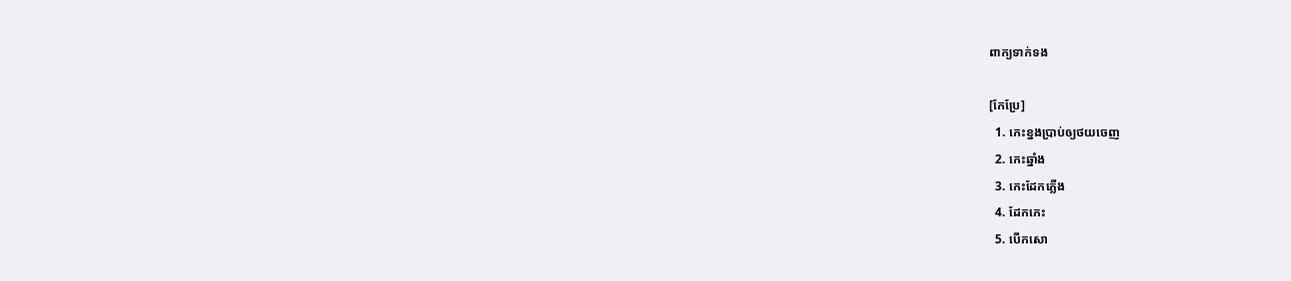ពាក្យទាក់ទង

[កែប្រែ]
  1. កេះខ្នងប្រាប់ឲ្យថយចេញ
  2. កេះឆ្នាំង
  3. កេះដែកភ្លើង
  4. ដែកកេះ
  5. បើកសោ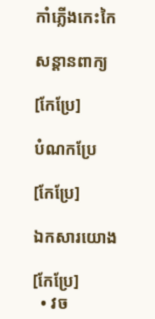កាំភ្លើងកេះកៃ

សន្តានពាក្យ

[កែប្រែ]

បំណកប្រែ

[កែប្រែ]

ឯកសារយោង

[កែប្រែ]
  • វច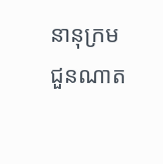នានុក្រមជួនណាត